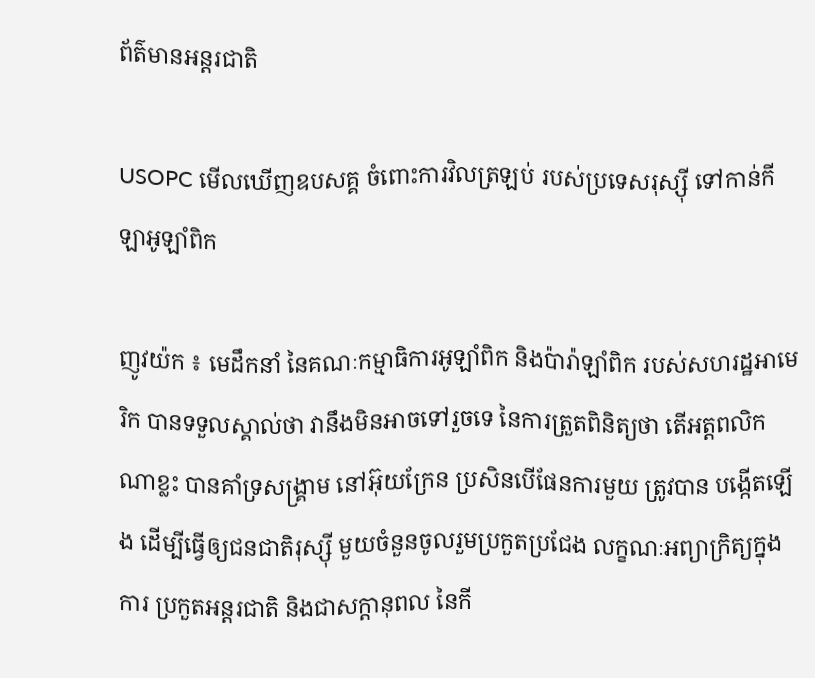ព័ត៌មានអន្តរជាតិ

USOPC មើលឃើញឧបសគ្គ ចំពោះការវិលត្រឡប់ របស់ប្រទេសរុស្ស៊ី ទៅកាន់កីឡាអូឡាំពិក

ញូវយ៉ក ៖ មេដឹកនាំ នៃគណៈកម្មាធិការអូឡាំពិក និងប៉ារ៉ាឡាំពិក របស់សហរដ្ឋអាមេរិក បានទទួលស្គាល់ថា វានឹងមិនអាចទៅរួចទេ នៃការត្រួតពិនិត្យថា តើអត្តពលិកណាខ្លះ បានគាំទ្រសង្រ្គាម នៅអ៊ុយក្រែន ប្រសិនបើផែនការមួយ ត្រូវបាន បង្កើតឡើង ដើម្បីធ្វើឲ្យជនជាតិរុស្ស៊ី មួយចំនួនចូលរួមប្រកួតប្រជែង លក្ខណៈអព្យាក្រិត្យក្នុងការ ប្រកួតអន្តរជាតិ និងជាសក្តានុពល នៃកី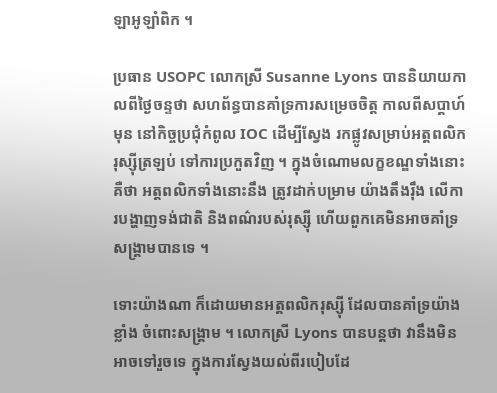ឡាអូឡាំពិក ។

ប្រធាន USOPC លោកស្រី Susanne Lyons បាននិយាយកាលពីថ្ងៃចន្ទថា សហព័ន្ធបានគាំទ្រការសម្រេចចិត្ត កាលពីសប្តាហ៍មុន នៅកិច្ចប្រជុំកំពូល IOC ដើម្បីស្វែង រកផ្លូវសម្រាប់អត្តពលិករុស្ស៊ីត្រឡប់ ទៅការប្រកួតវិញ ។ ក្នុងចំណោមលក្ខខណ្ឌទាំងនោះគឺថា អត្តពលិកទាំងនោះនឹង ត្រូវដាក់បម្រាម យ៉ាងតឹងរ៉ឹង លើការបង្ហាញទង់ជាតិ និងពណ៌របស់រុស្ស៊ី ហើយពួកគេមិនអាចគាំទ្រសង្រ្គាមបានទេ ។

ទោះយ៉ាងណា ក៏ដោយមានអត្តពលិករុស្ស៊ី ដែលបានគាំទ្រយ៉ាងខ្លាំង ចំពោះសង្គ្រាម ។ លោកស្រី Lyons បានបន្តថា វានឹងមិនអាចទៅរួចទេ ក្នុងការស្វែងយល់ពីរបៀបដែ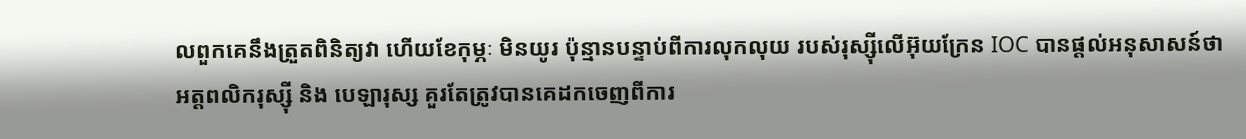លពួកគេនឹងត្រួតពិនិត្យវា ហើយខែកុម្ភៈ មិនយូរ ប៉ុន្មានបន្ទាប់ពីការលុកលុយ របស់រុស្ស៊ីលើអ៊ុយក្រែន IOC បានផ្តល់អនុសាសន៍ថា អត្តពលិករុស្ស៊ី និង បេឡារុស្ស គួរតែត្រូវបានគេដកចេញពីការ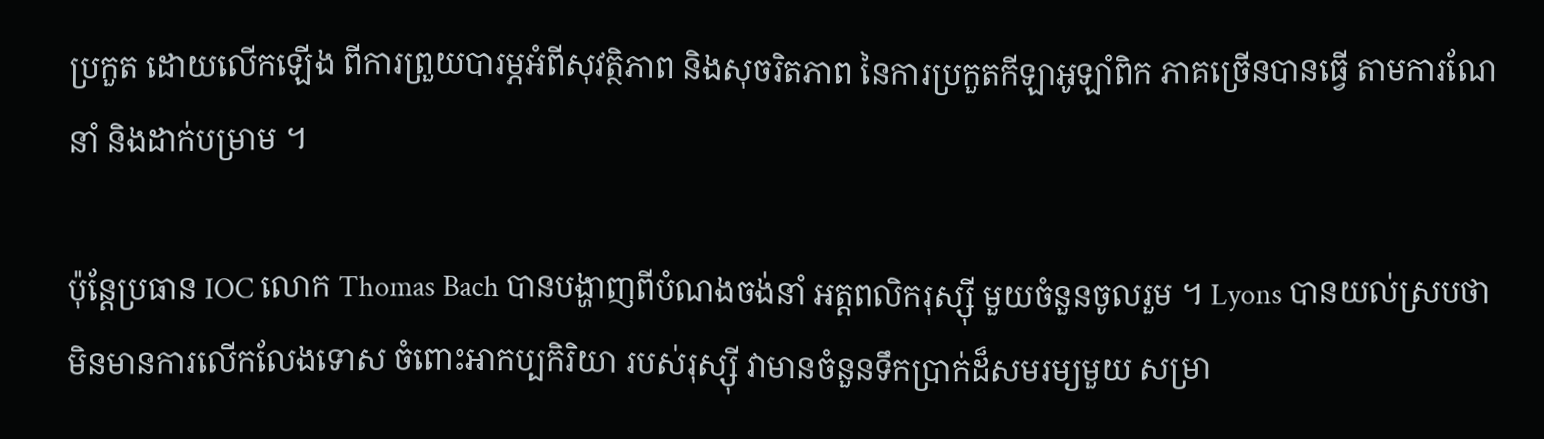ប្រកួត ដោយលើកឡើង ពីការព្រួយបារម្ភអំពីសុវត្ថិភាព និងសុចរិតភាព នៃការប្រកួតកីឡាអូឡាំពិក ភាគច្រើនបានធ្វើ តាមការណែនាំ និងដាក់បម្រាម ។

ប៉ុន្តែប្រធាន IOC លោក Thomas Bach បានបង្ហាញពីបំណងចង់នាំ អត្តពលិករុស្ស៊ី មួយចំនួនចូលរួម ។ Lyons បានយល់ស្របថា មិនមានការលើកលែងទោស ចំពោះអាកប្បកិរិយា របស់រុស្ស៊ី វាមានចំនួនទឹកប្រាក់ដ៏សមរម្យមួយ សម្រា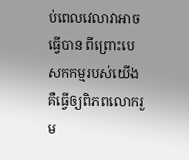ប់ពេលវេលាវាអាចធ្វើបាន ពីព្រោះបេសកកម្មរបស់យើង គឺធ្វើឲ្យពិភពលោករួម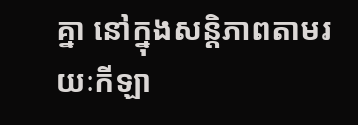គ្នា នៅក្នុងសន្តិភាពតាមរយៈកីឡា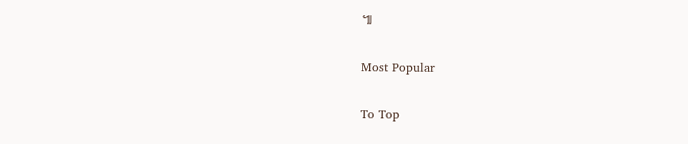៕

Most Popular

To Top